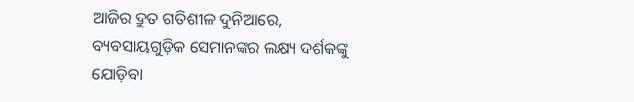ଆଜିର ଦ୍ରୁତ ଗତିଶୀଳ ଦୁନିଆରେ, ବ୍ୟବସାୟଗୁଡ଼ିକ ସେମାନଙ୍କର ଲକ୍ଷ୍ୟ ଦର୍ଶକଙ୍କୁ ଯୋଡ଼ିବା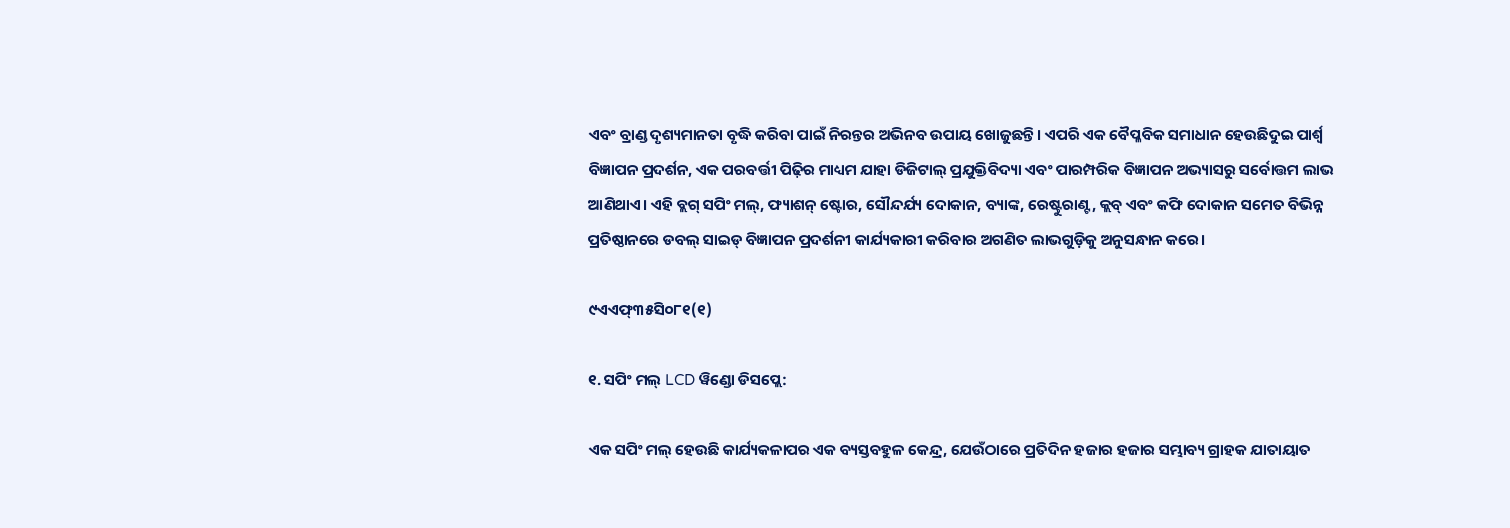ଏବଂ ବ୍ରାଣ୍ଡ ଦୃଶ୍ୟମାନତା ବୃଦ୍ଧି କରିବା ପାଇଁ ନିରନ୍ତର ଅଭିନବ ଉପାୟ ଖୋଜୁଛନ୍ତି। ଏପରି ଏକ ବୈପ୍ଳବିକ ସମାଧାନ ହେଉଛିଦୁଇ ପାର୍ଶ୍ୱ ବିଜ୍ଞାପନ ପ୍ରଦର୍ଶନ, ଏକ ପରବର୍ତ୍ତୀ ପିଢ଼ିର ମାଧ୍ୟମ ଯାହା ଡିଜିଟାଲ୍ ପ୍ରଯୁକ୍ତିବିଦ୍ୟା ଏବଂ ପାରମ୍ପରିକ ବିଜ୍ଞାପନ ଅଭ୍ୟାସରୁ ସର୍ବୋତ୍ତମ ଲାଭ ଆଣିଥାଏ। ଏହି ବ୍ଲଗ୍ ସପିଂ ମଲ୍, ଫ୍ୟାଶନ୍ ଷ୍ଟୋର, ସୌନ୍ଦର୍ଯ୍ୟ ଦୋକାନ, ବ୍ୟାଙ୍କ, ରେଷ୍ଟୁରାଣ୍ଟ, କ୍ଲବ୍ ଏବଂ କଫି ଦୋକାନ ସମେତ ବିଭିନ୍ନ ପ୍ରତିଷ୍ଠାନରେ ଡବଲ୍ ସାଇଡ୍ ବିଜ୍ଞାପନ ପ୍ରଦର୍ଶନୀ କାର୍ଯ୍ୟକାରୀ କରିବାର ଅଗଣିତ ଲାଭଗୁଡ଼ିକୁ ଅନୁସନ୍ଧାନ କରେ।

୯ଏଏଫ୍୩୫ସି୦୮୧(୧)

୧. ସପିଂ ମଲ୍ LCD ୱିଣ୍ଡୋ ଡିସପ୍ଲେ:

ଏକ ସପିଂ ମଲ୍ ହେଉଛି କାର୍ଯ୍ୟକଳାପର ଏକ ବ୍ୟସ୍ତବହୁଳ କେନ୍ଦ୍ର, ଯେଉଁଠାରେ ପ୍ରତିଦିନ ହଜାର ହଜାର ସମ୍ଭାବ୍ୟ ଗ୍ରାହକ ଯାତାୟାତ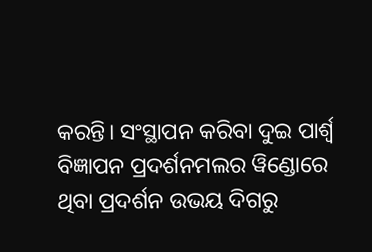କରନ୍ତି। ସଂସ୍ଥାପନ କରିବା ଦୁଇ ପାର୍ଶ୍ୱ ବିଜ୍ଞାପନ ପ୍ରଦର୍ଶନମଲର ୱିଣ୍ଡୋରେ ଥିବା ପ୍ରଦର୍ଶନ ଉଭୟ ଦିଗରୁ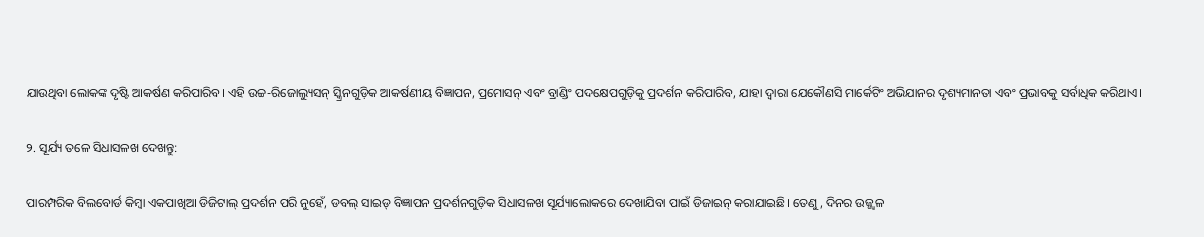ଯାଉଥିବା ଲୋକଙ୍କ ଦୃଷ୍ଟି ଆକର୍ଷଣ କରିପାରିବ। ଏହି ଉଚ୍ଚ-ରିଜୋଲ୍ୟୁସନ୍ ସ୍କ୍ରିନଗୁଡ଼ିକ ଆକର୍ଷଣୀୟ ବିଜ୍ଞାପନ, ପ୍ରମୋସନ୍ ଏବଂ ବ୍ରାଣ୍ଡିଂ ପଦକ୍ଷେପଗୁଡ଼ିକୁ ପ୍ରଦର୍ଶନ କରିପାରିବ, ଯାହା ଦ୍ଵାରା ଯେକୌଣସି ମାର୍କେଟିଂ ଅଭିଯାନର ଦୃଶ୍ୟମାନତା ଏବଂ ପ୍ରଭାବକୁ ସର୍ବାଧିକ କରିଥାଏ।

୨. ସୂର୍ଯ୍ୟ ତଳେ ସିଧାସଳଖ ଦେଖନ୍ତୁ:

ପାରମ୍ପରିକ ବିଲବୋର୍ଡ କିମ୍ବା ଏକପାଖିଆ ଡିଜିଟାଲ୍ ପ୍ରଦର୍ଶନ ପରି ନୁହେଁ, ଡବଲ୍ ସାଇଡ୍ ବିଜ୍ଞାପନ ପ୍ରଦର୍ଶନଗୁଡ଼ିକ ସିଧାସଳଖ ସୂର୍ଯ୍ୟାଲୋକରେ ଦେଖାଯିବା ପାଇଁ ଡିଜାଇନ୍ କରାଯାଇଛି। ତେଣୁ, ଦିନର ଉଜ୍ଜ୍ୱଳ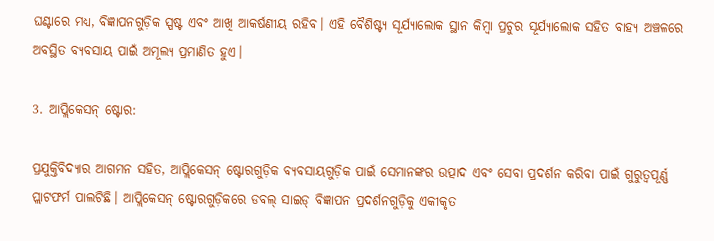ଘଣ୍ଟାରେ ମଧ୍ୟ, ବିଜ୍ଞାପନଗୁଡ଼ିକ ସ୍ପଷ୍ଟ ଏବଂ ଆଖି ଆକର୍ଷଣୀୟ ରହିବ। ଏହି ବୈଶିଷ୍ଟ୍ୟ ସୂର୍ଯ୍ୟାଲୋକ ସ୍ଥାନ କିମ୍ବା ପ୍ରଚୁର ସୂର୍ଯ୍ୟାଲୋକ ସହିତ ବାହ୍ୟ ଅଞ୍ଚଳରେ ଅବସ୍ଥିତ ବ୍ୟବସାୟ ପାଇଁ ଅମୂଲ୍ୟ ପ୍ରମାଣିତ ହୁଏ।

3. ଆପ୍ଲିକେସନ୍ ଷ୍ଟୋର:

ପ୍ରଯୁକ୍ତିବିଦ୍ୟାର ଆଗମନ ସହିତ, ଆପ୍ଲିକେସନ୍ ଷ୍ଟୋରଗୁଡ଼ିକ ବ୍ୟବସାୟଗୁଡ଼ିକ ପାଇଁ ସେମାନଙ୍କର ଉତ୍ପାଦ ଏବଂ ସେବା ପ୍ରଦର୍ଶନ କରିବା ପାଇଁ ଗୁରୁତ୍ୱପୂର୍ଣ୍ଣ ପ୍ଲାଟଫର୍ମ ପାଲଟିଛି। ଆପ୍ଲିକେସନ୍ ଷ୍ଟୋରଗୁଡ଼ିକରେ ଡବଲ୍ ସାଇଡ୍ ବିଜ୍ଞାପନ ପ୍ରଦର୍ଶନଗୁଡ଼ିକୁ ଏକୀକୃତ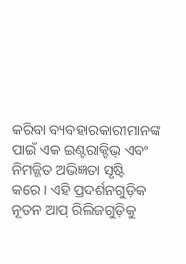କରିବା ବ୍ୟବହାରକାରୀମାନଙ୍କ ପାଇଁ ଏକ ଇଣ୍ଟରାକ୍ଟିଭ୍ ଏବଂ ନିମଜ୍ଜିତ ଅଭିଜ୍ଞତା ସୃଷ୍ଟି କରେ। ଏହି ପ୍ରଦର୍ଶନଗୁଡ଼ିକ ନୂତନ ଆପ୍ ରିଲିଜଗୁଡ଼ିକୁ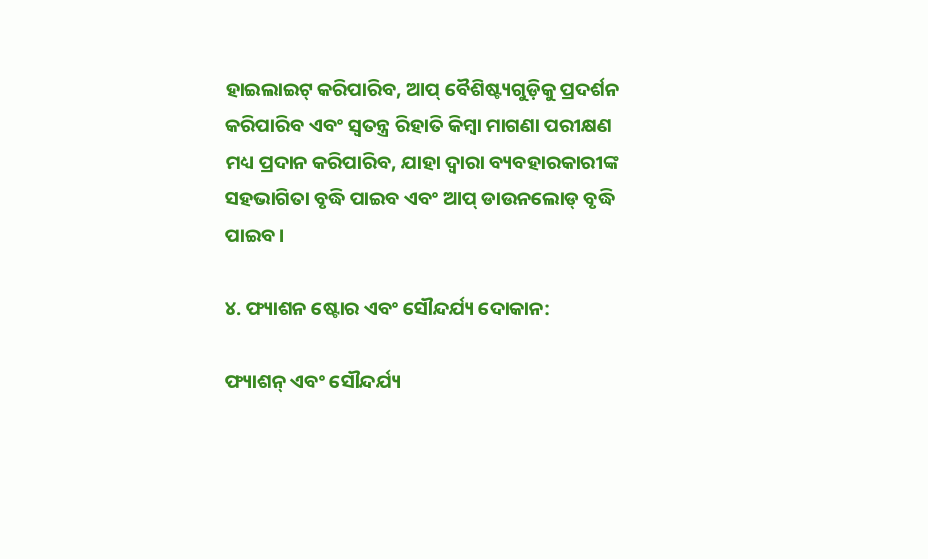ହାଇଲାଇଟ୍ କରିପାରିବ, ଆପ୍ ବୈଶିଷ୍ଟ୍ୟଗୁଡ଼ିକୁ ପ୍ରଦର୍ଶନ କରିପାରିବ ଏବଂ ସ୍ୱତନ୍ତ୍ର ରିହାତି କିମ୍ବା ମାଗଣା ପରୀକ୍ଷଣ ମଧ୍ୟ ପ୍ରଦାନ କରିପାରିବ, ଯାହା ଦ୍ଵାରା ବ୍ୟବହାରକାରୀଙ୍କ ସହଭାଗିତା ବୃଦ୍ଧି ପାଇବ ଏବଂ ଆପ୍ ଡାଉନଲୋଡ୍ ବୃଦ୍ଧି ପାଇବ।

୪. ଫ୍ୟାଶନ ଷ୍ଟୋର ଏବଂ ସୌନ୍ଦର୍ଯ୍ୟ ଦୋକାନ:

ଫ୍ୟାଶନ୍ ଏବଂ ସୌନ୍ଦର୍ଯ୍ୟ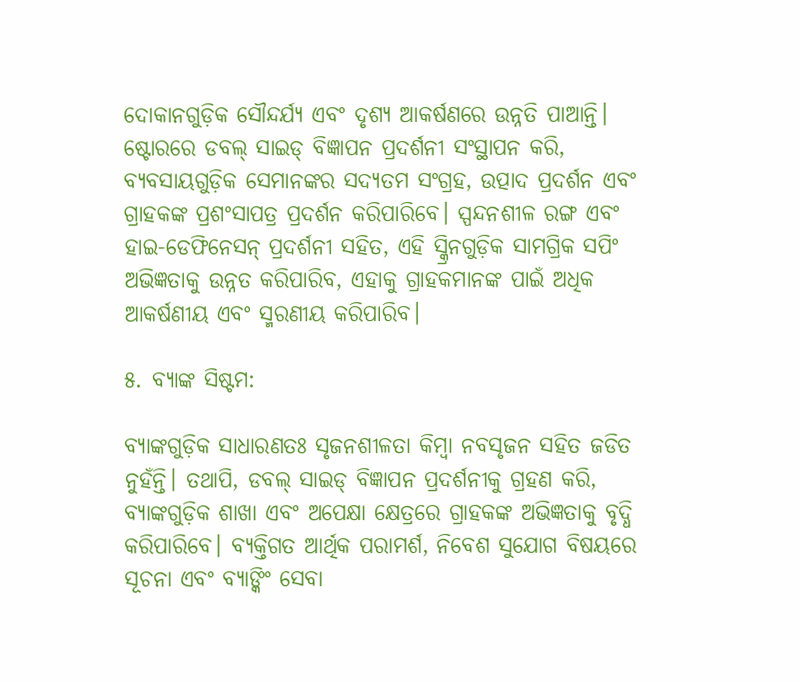ଦୋକାନଗୁଡ଼ିକ ସୌନ୍ଦର୍ଯ୍ୟ ଏବଂ ଦୃଶ୍ୟ ଆକର୍ଷଣରେ ଉନ୍ନତି ପାଆନ୍ତି। ଷ୍ଟୋରରେ ଡବଲ୍ ସାଇଡ୍ ବିଜ୍ଞାପନ ପ୍ରଦର୍ଶନୀ ସଂସ୍ଥାପନ କରି, ବ୍ୟବସାୟଗୁଡ଼ିକ ସେମାନଙ୍କର ସଦ୍ୟତମ ସଂଗ୍ରହ, ଉତ୍ପାଦ ପ୍ରଦର୍ଶନ ଏବଂ ଗ୍ରାହକଙ୍କ ପ୍ରଶଂସାପତ୍ର ପ୍ରଦର୍ଶନ କରିପାରିବେ। ସ୍ପନ୍ଦନଶୀଳ ରଙ୍ଗ ଏବଂ ହାଇ-ଡେଫିନେସନ୍ ପ୍ରଦର୍ଶନୀ ସହିତ, ଏହି ସ୍କ୍ରିନଗୁଡ଼ିକ ସାମଗ୍ରିକ ସପିଂ ଅଭିଜ୍ଞତାକୁ ଉନ୍ନତ କରିପାରିବ, ଏହାକୁ ଗ୍ରାହକମାନଙ୍କ ପାଇଁ ଅଧିକ ଆକର୍ଷଣୀୟ ଏବଂ ସ୍ମରଣୀୟ କରିପାରିବ।

୫. ବ୍ୟାଙ୍କ ସିଷ୍ଟମ:

ବ୍ୟାଙ୍କଗୁଡ଼ିକ ସାଧାରଣତଃ ସୃଜନଶୀଳତା କିମ୍ବା ନବସୃଜନ ସହିତ ଜଡିତ ନୁହଁନ୍ତି। ତଥାପି, ଡବଲ୍ ସାଇଡ୍ ବିଜ୍ଞାପନ ପ୍ରଦର୍ଶନୀକୁ ଗ୍ରହଣ କରି, ବ୍ୟାଙ୍କଗୁଡ଼ିକ ଶାଖା ଏବଂ ଅପେକ୍ଷା କ୍ଷେତ୍ରରେ ଗ୍ରାହକଙ୍କ ଅଭିଜ୍ଞତାକୁ ବୃଦ୍ଧି କରିପାରିବେ। ବ୍ୟକ୍ତିଗତ ଆର୍ଥିକ ପରାମର୍ଶ, ନିବେଶ ସୁଯୋଗ ବିଷୟରେ ସୂଚନା ଏବଂ ବ୍ୟାଙ୍କିଂ ସେବା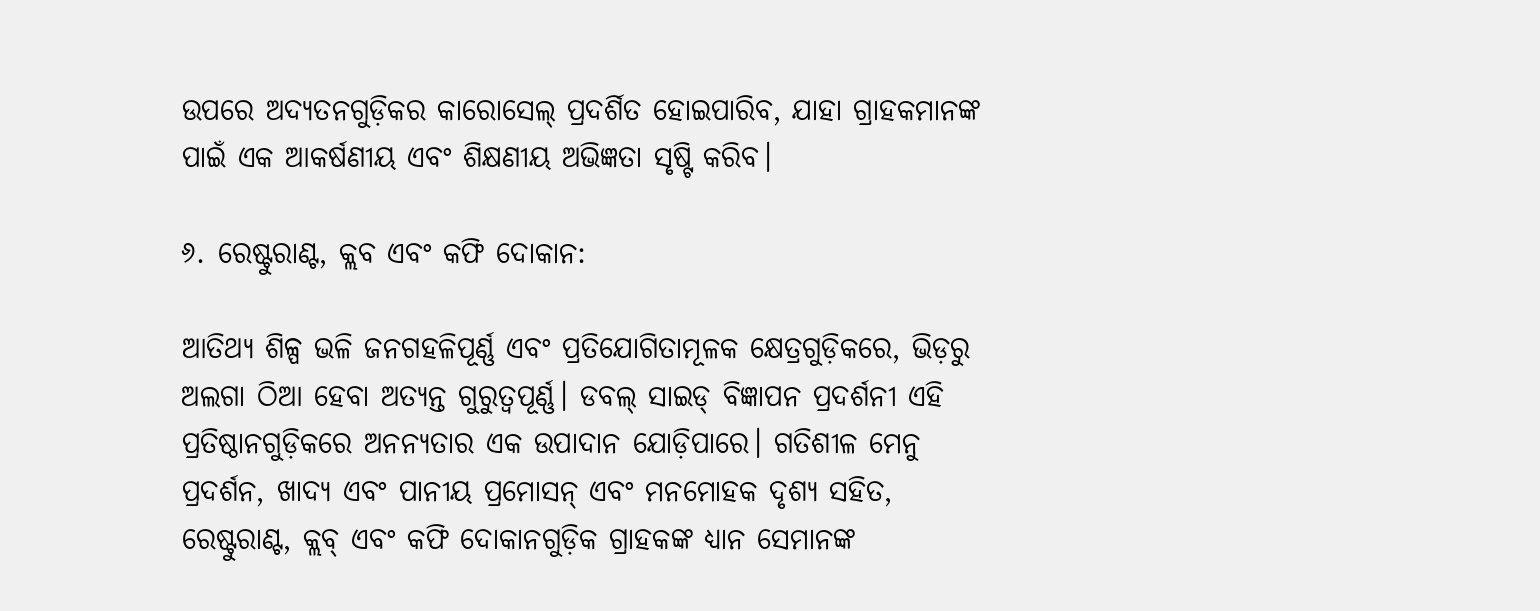ଉପରେ ଅଦ୍ୟତନଗୁଡ଼ିକର କାରୋସେଲ୍ ପ୍ରଦର୍ଶିତ ହୋଇପାରିବ, ଯାହା ଗ୍ରାହକମାନଙ୍କ ପାଇଁ ଏକ ଆକର୍ଷଣୀୟ ଏବଂ ଶିକ୍ଷଣୀୟ ଅଭିଜ୍ଞତା ସୃଷ୍ଟି କରିବ।

୬. ରେଷ୍ଟୁରାଣ୍ଟ, କ୍ଲବ ଏବଂ କଫି ଦୋକାନ:

ଆତିଥ୍ୟ ଶିଳ୍ପ ଭଳି ଜନଗହଳିପୂର୍ଣ୍ଣ ଏବଂ ପ୍ରତିଯୋଗିତାମୂଳକ କ୍ଷେତ୍ରଗୁଡ଼ିକରେ, ଭିଡ଼ରୁ ଅଲଗା ଠିଆ ହେବା ଅତ୍ୟନ୍ତ ଗୁରୁତ୍ୱପୂର୍ଣ୍ଣ। ଡବଲ୍ ସାଇଡ୍ ବିଜ୍ଞାପନ ପ୍ରଦର୍ଶନୀ ଏହି ପ୍ରତିଷ୍ଠାନଗୁଡ଼ିକରେ ଅନନ୍ୟତାର ଏକ ଉପାଦାନ ଯୋଡ଼ିପାରେ। ଗତିଶୀଳ ମେନୁ ପ୍ରଦର୍ଶନ, ଖାଦ୍ୟ ଏବଂ ପାନୀୟ ପ୍ରମୋସନ୍ ଏବଂ ମନମୋହକ ଦୃଶ୍ୟ ସହିତ, ରେଷ୍ଟୁରାଣ୍ଟ, କ୍ଲବ୍ ଏବଂ କଫି ଦୋକାନଗୁଡ଼ିକ ଗ୍ରାହକଙ୍କ ଧ୍ୟାନ ସେମାନଙ୍କ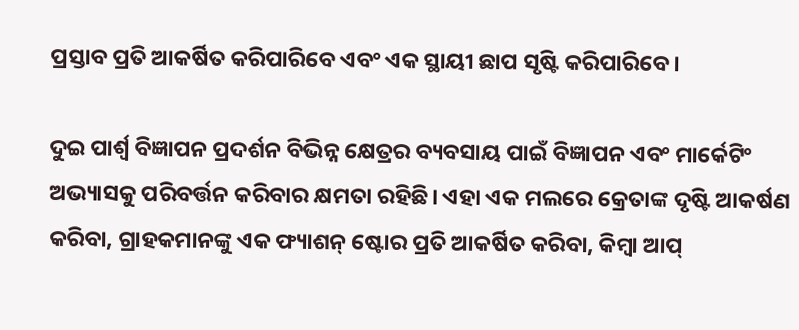ପ୍ରସ୍ତାବ ପ୍ରତି ଆକର୍ଷିତ କରିପାରିବେ ଏବଂ ଏକ ସ୍ଥାୟୀ ଛାପ ସୃଷ୍ଟି କରିପାରିବେ।

ଦୁଇ ପାର୍ଶ୍ୱ ବିଜ୍ଞାପନ ପ୍ରଦର୍ଶନ ବିଭିନ୍ନ କ୍ଷେତ୍ରର ବ୍ୟବସାୟ ପାଇଁ ବିଜ୍ଞାପନ ଏବଂ ମାର୍କେଟିଂ ଅଭ୍ୟାସକୁ ପରିବର୍ତ୍ତନ କରିବାର କ୍ଷମତା ରହିଛି। ଏହା ଏକ ମଲରେ କ୍ରେତାଙ୍କ ଦୃଷ୍ଟି ଆକର୍ଷଣ କରିବା, ଗ୍ରାହକମାନଙ୍କୁ ଏକ ଫ୍ୟାଶନ୍ ଷ୍ଟୋର ପ୍ରତି ଆକର୍ଷିତ କରିବା, କିମ୍ବା ଆପ୍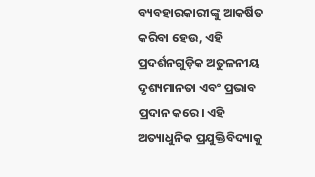ବ୍ୟବହାରକାରୀଙ୍କୁ ଆକର୍ଷିତ କରିବା ହେଉ, ଏହି ପ୍ରଦର୍ଶନଗୁଡ଼ିକ ଅତୁଳନୀୟ ଦୃଶ୍ୟମାନତା ଏବଂ ପ୍ରଭାବ ପ୍ରଦାନ କରେ। ଏହି ଅତ୍ୟାଧୁନିକ ପ୍ରଯୁକ୍ତିବିଦ୍ୟାକୁ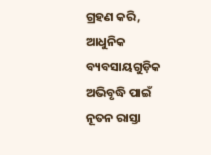ଗ୍ରହଣ କରି, ଆଧୁନିକ ବ୍ୟବସାୟଗୁଡ଼ିକ ଅଭିବୃଦ୍ଧି ପାଇଁ ନୂତନ ରାସ୍ତା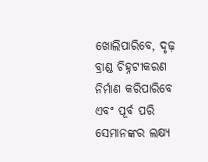ଖୋଲିପାରିବେ, ଦୃଢ଼ ବ୍ରାଣ୍ଡ ଚିହ୍ନଟୀକରଣ ନିର୍ମାଣ କରିପାରିବେ ଏବଂ ପୂର୍ବ ପରି ସେମାନଙ୍କର ଲକ୍ଷ୍ୟ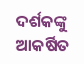ଦର୍ଶକଙ୍କୁ ଆକର୍ଷିତ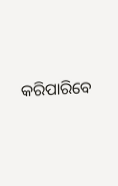କରିପାରିବେ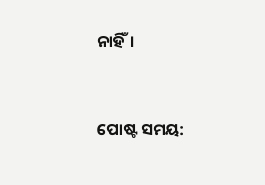ନାହିଁ।


ପୋଷ୍ଟ ସମୟ: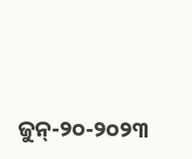ଜୁନ୍-୨୦-୨୦୨୩